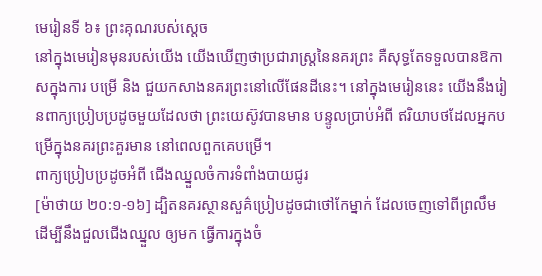មេរៀនទី ៦៖ ព្រះគុណរបស់សេ្ដច
នៅក្នុងមេរៀនមុនរបស់យើង យើងឃើញថាប្រជារាស្ត្រនៃនគរព្រះ គឺសុទ្ធតែទទួលបានឱកាសក្នុងការ បម្រើ និង ជួយកសាងនគរព្រះនៅលើផែនដីនេះ។ នៅក្នុងមេរៀននេះ យើងនឹងរៀនពាក្យប្រៀបប្រដូចមួយដែលថា ព្រះយេស៊ូវបានមាន បន្ទូលប្រាប់អំពី ឥរិយាបថដែលអ្នកបម្រើក្នុងនគរព្រះគួរមាន នៅពេលពួកគេបម្រើ។
ពាក្យប្រៀបប្រដូចអំពី ជើងឈ្នួលចំការទំពាំងបាយជូរ
[ម៉ាថាយ ២០:១-១៦] ដ្បិតនគរស្ថានសួគ៌ប្រៀបដូចជាថៅកែម្នាក់ ដែលចេញទៅពីព្រលឹម ដើម្បីនឹងជួលជើងឈ្នួល ឲ្យមក ធ្វើការក្នុងចំ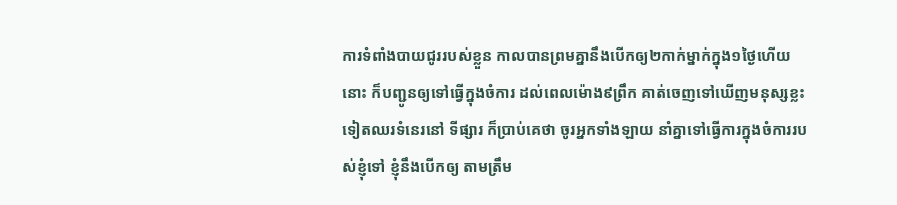ការទំពាំងបាយជូររបស់ខ្លួន កាលបានព្រមគ្នានឹងបើកឲ្យ២កាក់ម្នាក់ក្នុង១ថ្ងៃហើយ នោះ ក៏បញ្ជូនឲ្យទៅធ្វើក្នុងចំការ ដល់ពេលម៉ោង៩ព្រឹក គាត់ចេញទៅឃើញមនុស្សខ្លះទៀតឈរទំនេរនៅ ទីផ្សារ ក៏ប្រាប់គេថា ចូរអ្នកទាំងឡាយ នាំគ្នាទៅធ្វើការក្នុងចំការរបស់ខ្ញុំទៅ ខ្ញុំនឹងបើកឲ្យ តាមត្រឹម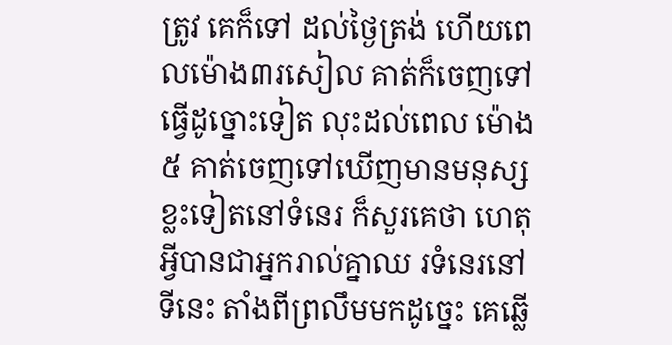ត្រូវ គេក៏ទៅ ដល់ថ្ងៃត្រង់ ហើយពេលម៉ោង៣រសៀល គាត់ក៏ចេញទៅធ្វើដូច្នោះទៀត លុះដល់ពេល ម៉ោង៥ គាត់ចេញទៅឃើញមានមនុស្សខ្លះទៀតនៅទំនេរ ក៏សួរគេថា ហេតុអ្វីបានជាអ្នករាល់គ្នាឈ រទំនេរនៅទីនេះ តាំងពីព្រលឹមមកដូច្នេះ គេឆ្លើ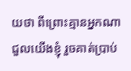យថា ពីព្រោះគ្មានអ្នកណាជួលយើងខ្ញុំ រួចគាត់ប្រាប់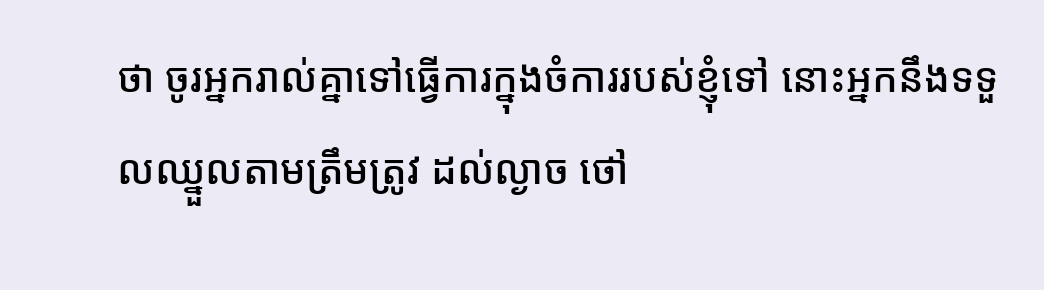ថា ចូរអ្នករាល់គ្នាទៅធ្វើការក្នុងចំការរបស់ខ្ញុំទៅ នោះអ្នកនឹងទទួលឈ្នួលតាមត្រឹមត្រូវ ដល់ល្ងាច ថៅ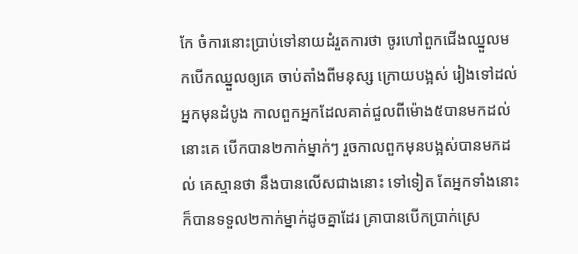កែ ចំការនោះប្រាប់ទៅនាយដំរួតការថា ចូរហៅពួកជើងឈ្នួលមកបើកឈ្នួលឲ្យគេ ចាប់តាំងពីមនុស្ស ក្រោយបង្អស់ រៀងទៅដល់អ្នកមុនដំបូង កាលពួកអ្នកដែលគាត់ជួលពីម៉ោង៥បានមកដល់ នោះគេ បើកបាន២កាក់ម្នាក់ៗ រួចកាលពួកមុនបង្អស់បានមកដល់ គេស្មានថា នឹងបានលើសជាងនោះ ទៅទៀត តែអ្នកទាំងនោះក៏បានទទួល២កាក់ម្នាក់ដូចគ្នាដែរ គ្រាបានបើកប្រាក់ស្រេ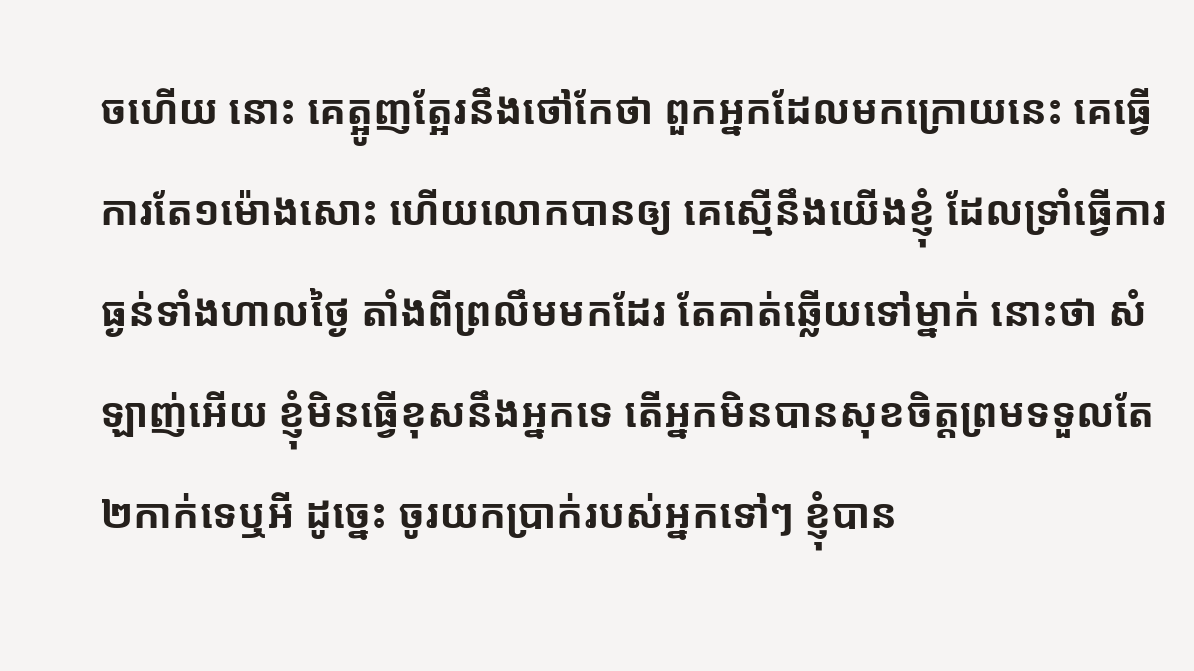ចហើយ នោះ គេត្អូញត្អែរនឹងថៅកែថា ពួកអ្នកដែលមកក្រោយនេះ គេធ្វើការតែ១ម៉ោងសោះ ហើយលោកបានឲ្យ គេស្មើនឹងយើងខ្ញុំ ដែលទ្រាំធ្វើការធ្ងន់ទាំងហាលថ្ងៃ តាំងពីព្រលឹមមកដែរ តែគាត់ឆ្លើយទៅម្នាក់ នោះថា សំឡាញ់អើយ ខ្ញុំមិនធ្វើខុសនឹងអ្នកទេ តើអ្នកមិនបានសុខចិត្តព្រមទទួលតែ២កាក់ទេឬអី ដូច្នេះ ចូរយកប្រាក់របស់អ្នកទៅៗ ខ្ញុំបាន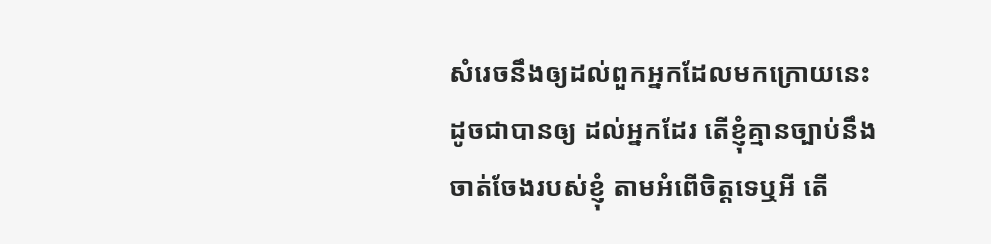សំរេចនឹងឲ្យដល់ពួកអ្នកដែលមកក្រោយនេះ ដូចជាបានឲ្យ ដល់អ្នកដែរ តើខ្ញុំគ្មានច្បាប់នឹងចាត់ចែងរបស់ខ្ញុំ តាមអំពើចិត្តទេឬអី តើ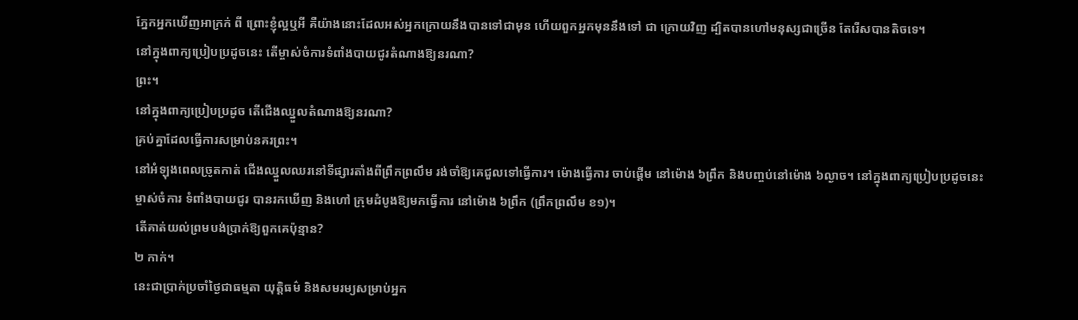ភ្នែកអ្នកឃើញអាក្រក់ ពី ព្រោះខ្ញុំល្អឬអី គឺយ៉ាងនោះដែលអស់អ្នកក្រោយនឹងបានទៅជាមុន ហើយពួកអ្នកមុននឹងទៅ ជា ក្រោយវិញ ដ្បិតបានហៅមនុស្សជាច្រើន តែរើសបានតិចទេ។
នៅក្នុងពាក្យប្រៀបប្រដូចនេះ តើម្ចាស់ចំការទំពាំងបាយជូរតំណាងឱ្យនរណា?
ព្រះ។
នៅក្នុងពាក្យប្រៀបប្រដូច តើជើងឈ្នួលតំណាងឱ្យនរណា?
គ្រប់គ្នាដែលធ្វើការសម្រាប់នគរព្រះ។
នៅអំឡុងពេលច្រូតកាត់ ជើងឈ្នួលឈរនៅទីផ្សារតាំងពីព្រឹកព្រលឹម រង់ចាំឱ្យគេជួលទៅធ្វើការ។ ម៉ោងធ្វើការ ចាប់ផ្ដើម នៅម៉ោង ៦ព្រឹក និងបញ្ចប់នៅម៉ោង ៦ល្ងាច។ នៅក្នុងពាក្យប្រៀបប្រដូចនេះ ម្ចាស់ចំការ ទំពាំងបាយជូរ បានរកឃើញ និងហៅ ក្រុមដំបូងឱ្យមកធ្វើការ នៅម៉ោង ៦ព្រឹក (ព្រឹកព្រលឹម ខ១)។
តើគាត់យល់ព្រមបង់ប្រាក់ឱ្យពួកគេប៉ុន្មាន?
២ កាក់។
នេះជាប្រាក់ប្រចាំថ្ងៃជាធម្មតា យុត្តិធម៌ និងសមរម្យសម្រាប់អ្នក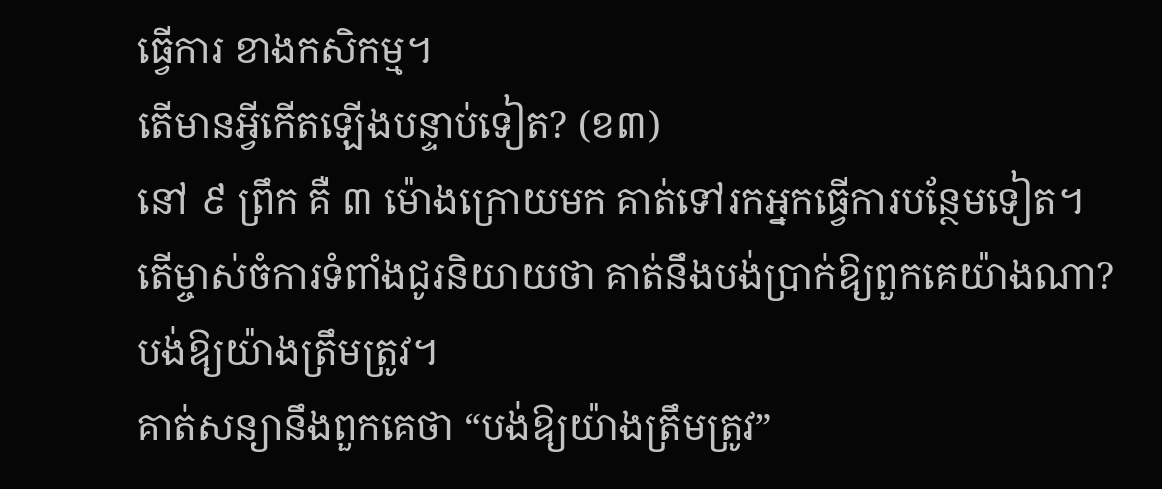ធ្វើការ ខាងកសិកម្ម។
តើមានអ្វីកើតឡើងបន្ទាប់ទៀត? (ខ៣)
នៅ ៩ ព្រឹក គឺ ៣ ម៉ោងក្រោយមក គាត់ទៅរកអ្នកធ្វើការបន្ថែមទៀត។
តើម្ចាស់ចំការទំពាំងជូរនិយាយថា គាត់នឹងបង់ប្រាក់ឱ្យពួកគេយ៉ាងណា?
បង់ឱ្យយ៉ាងត្រឹមត្រូវ។
គាត់សន្យានឹងពួកគេថា “បង់ឱ្យយ៉ាងត្រឹមត្រូវ”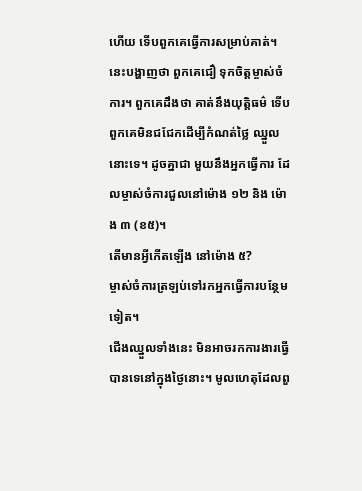ហើយ ទើបពួកគេធ្វើការសម្រាប់គាត់។ នេះបង្ហាញថា ពួកគេជឿ ទុកចិត្តម្ចាស់ចំការ។ ពួកគេដឹងថា គាត់នឹងយុត្តិធម៌ ទើបពួកគេមិនជជែកដើម្បីកំណត់ថ្លៃ ឈ្នួលនោះទេ។ ដូចគ្នាជា មួយនឹងអ្នកធ្វើការ ដែលម្ចាស់ចំការជួលនៅម៉ោង ១២ និង ម៉ោង ៣ (ខ៥)។
តើមានអ្វីកើតឡើង នៅម៉ោង ៥?
ម្ចាស់ចំការត្រឡប់ទៅរកអ្នកធ្វើការបន្ថែមទៀត។
ជើងឈ្នួលទាំងនេះ មិនអាចរកការងារធ្វើបានទេនៅក្នុងថ្ងៃនោះ។ មូលហេតុដែលពួ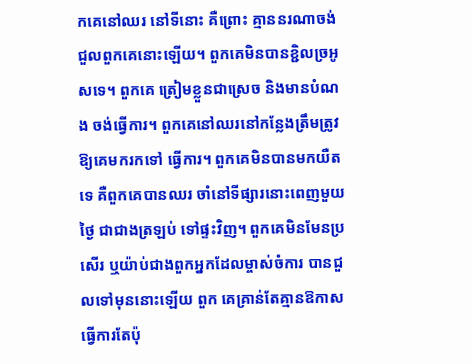កគេនៅឈរ នៅទីនោះ គឺព្រោះ គ្មាននរណាចង់ជួលពួកគេនោះឡើយ។ ពួកគេមិនបានខ្ជិលច្រអូសទេ។ ពួកគេ ត្រៀមខ្លួនជាស្រេច និងមានបំណង ចង់ធ្វើការ។ ពួកគេនៅឈរនៅកន្លែងត្រឹមត្រូវ ឱ្យគេមករកទៅ ធ្វើការ។ ពួកគេមិនបានមកយឺតទេ គឺពួកគេបានឈរ ចាំនៅទីផ្សារនោះពេញមួយថ្ងៃ ជាជាងត្រឡប់ ទៅផ្ទះវិញ។ ពួកគេមិនមែនប្រសើរ ឬយ៉ាប់ជាងពួកអ្នកដែលម្ចាស់ចំការ បានជួលទៅមុននោះឡើយ ពួក គេគ្រាន់តែគ្មានឱកាសធ្វើការតែប៉ុ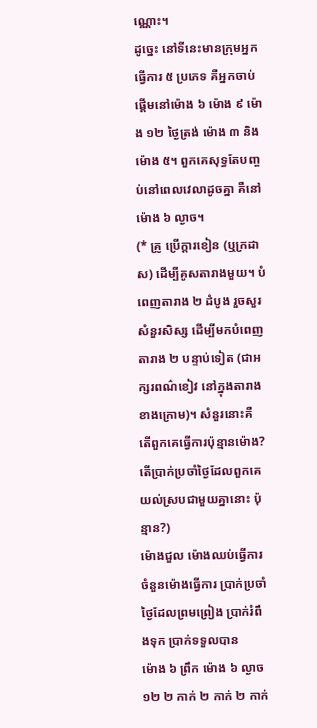ណ្ណោះ។
ដូច្នេះ នៅទីនេះមានក្រុមអ្នកធ្វើការ ៥ ប្រភេទ គឺអ្នកចាប់ផ្ដើមនៅម៉ោង ៦ ម៉ោង ៩ ម៉ោង ១២ ថ្ងៃត្រង់ ម៉ោង ៣ និង ម៉ោង ៥។ ពួកគេសុទ្ធតែបញ្ចប់នៅពេលវេលាដូចគ្នា គឺនៅម៉ោង ៦ ល្ងាច។
(* គ្រូ ប្រើក្ដារខៀន (ឬក្រដាស) ដើម្បីគូសតារាងមួយ។ បំពេញតារាង ២ ដំបូង រួចសួរសំនួរសិស្ស ដើម្បីមកបំពេញ តារាង ២ បន្ទាប់ទៀត (ជាអក្សរពណ៌ខៀវ នៅក្នុងតារាងខាងក្រោម)។ សំនួរនោះគឺ តើពួកគេធ្វើការប៉ុន្មានម៉ោង? តើប្រាក់ប្រចាំថ្ងៃដែលពួកគេយល់ស្របជាមួយគ្នានោះ ប៉ុន្មាន?)
ម៉ោងជួល ម៉ោងឈប់ធ្វើការ ចំនួនម៉ោងធ្វើការ ប្រាក់ប្រចាំថ្ងៃដែលព្រមព្រៀង ប្រាក់រំពឹងទុក ប្រាក់ទទួលបាន
ម៉ោង ៦ ព្រឹក ម៉ោង ៦ ល្ងាច ១២ ២ កាក់ ២ កាក់ ២ កាក់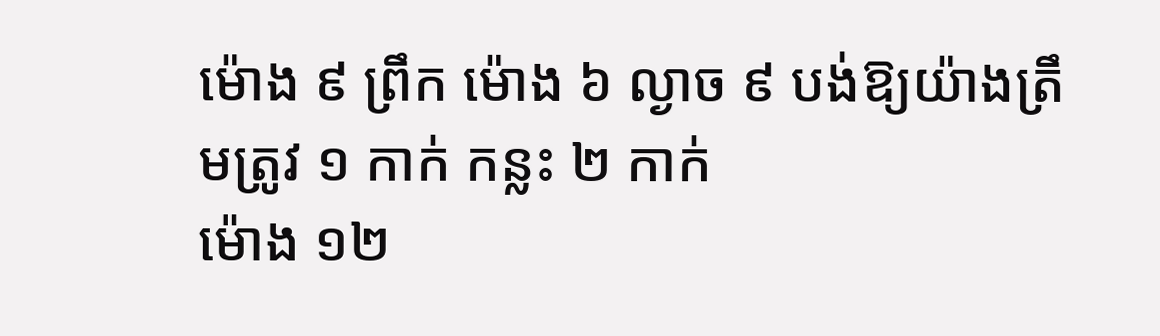ម៉ោង ៩ ព្រឹក ម៉ោង ៦ ល្ងាច ៩ បង់ឱ្យយ៉ាងត្រឹមត្រូវ ១ កាក់ កន្លះ ២ កាក់
ម៉ោង ១២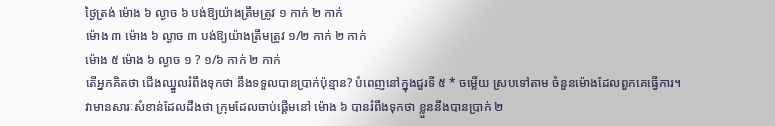ថ្ងៃត្រង់ ម៉ោង ៦ ល្ងាច ៦ បង់ឱ្យយ៉ាងត្រឹមត្រូវ ១ កាក់ ២ កាក់
ម៉ោង ៣ ម៉ោង ៦ ល្ងាច ៣ បង់ឱ្យយ៉ាងត្រឹមត្រូវ ១/២ កាក់ ២ កាក់
ម៉ោង ៥ ម៉ោង ៦ ល្ងាច ១ ? ១/៦ កាក់ ២ កាក់
តើអ្នកគិតថា ជើងឈ្នួលរំពឹងទុកថា នឹងទទួលបានប្រាក់ប៉ុន្មាន? បំពេញនៅក្នុងជួរទី ៥ * ចម្លើយ ស្របទៅតាម ចំនួនម៉ោងដែលពួកគេធ្វើការ។ វាមានសារៈសំខាន់ដែលដឹងថា ក្រុមដែលចាប់ផ្ដើមនៅ ម៉ោង ៦ បានរំពឹងទុកថា ខ្លួននឹងបានប្រាក់ ២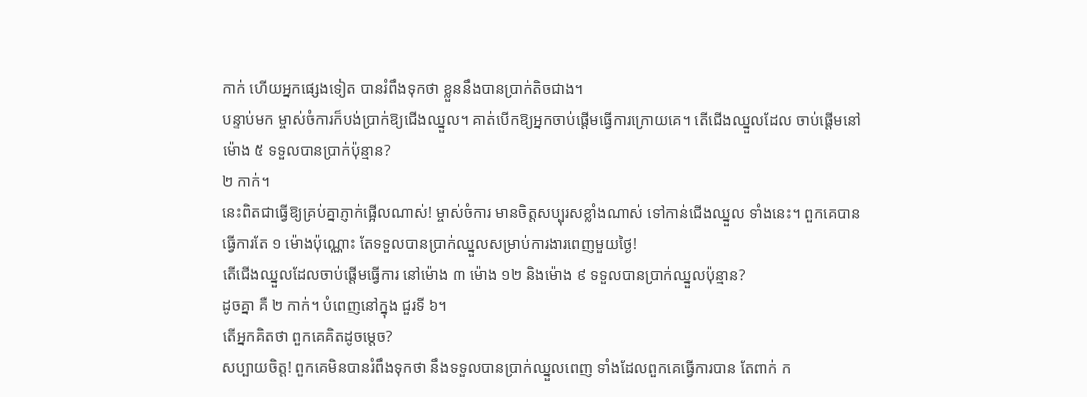កាក់ ហើយអ្នកផ្សេងទៀត បានរំពឹងទុកថា ខ្លួននឹងបានប្រាក់តិចជាង។
បន្ទាប់មក ម្ចាស់ចំការក៏បង់ប្រាក់ឱ្យជើងឈ្នួល។ គាត់បើកឱ្យអ្នកចាប់ផ្ដើមធ្វើការក្រោយគេ។ តើជើងឈ្នួលដែល ចាប់ផ្ដើមនៅម៉ោង ៥ ទទួលបានប្រាក់ប៉ុន្មាន?
២ កាក់។
នេះពិតជាធ្វើឱ្យគ្រប់គ្នាភ្ញាក់ផ្អើលណាស់! ម្ចាស់ចំការ មានចិត្តសប្បុរសខ្លាំងណាស់ ទៅកាន់ជើងឈ្នួល ទាំងនេះ។ ពួកគេបានធ្វើការតែ ១ ម៉ោងប៉ុណ្ណោះ តែទទួលបានប្រាក់ឈ្នួលសម្រាប់ការងារពេញមួយថ្ងៃ!
តើជើងឈ្នួលដែលចាប់ផ្ដើមធ្វើការ នៅម៉ោង ៣ ម៉ោង ១២ និងម៉ោង ៩ ទទួលបានប្រាក់ឈ្នួលប៉ុន្មាន?
ដូចគ្នា គឺ ២ កាក់។ បំពេញនៅក្នុង ជួរទី ៦។
តើអ្នកគិតថា ពួកគេគិតដូចម្ដេច?
សប្បាយចិត្ត! ពួកគេមិនបានរំពឹងទុកថា នឹងទទួលបានប្រាក់ឈ្នួលពេញ ទាំងដែលពួកគេធ្វើការបាន តែពាក់ ក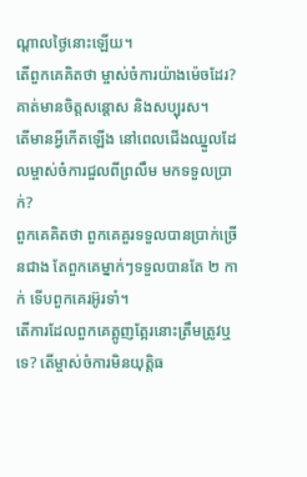ណ្ដាលថ្ងៃនោះឡើយ។
តើពួកគេគិតថា ម្ចាស់ចំការយ៉ាងម៉េចដែរ?
គាត់មានចិត្តសន្ដោស និងសប្បុរស។
តើមានអ្វីកើតឡើង នៅពេលជើងឈ្នួលដែលម្ចាស់ចំការជួលពីព្រលឹម មកទទួលប្រាក់?
ពួកគេគិតថា ពួកគេគួរទទួលបានប្រាក់ច្រើនជាង តែពួកគេម្នាក់ៗទទួលបានតែ ២ កាក់ ទើបពួកគេរអ៊ូរទាំ។
តើការដែលពួកគេត្អូញត្អែរនោះត្រឹមត្រូវឬទេ? តើម្ចាស់ចំការមិនយុត្តិធ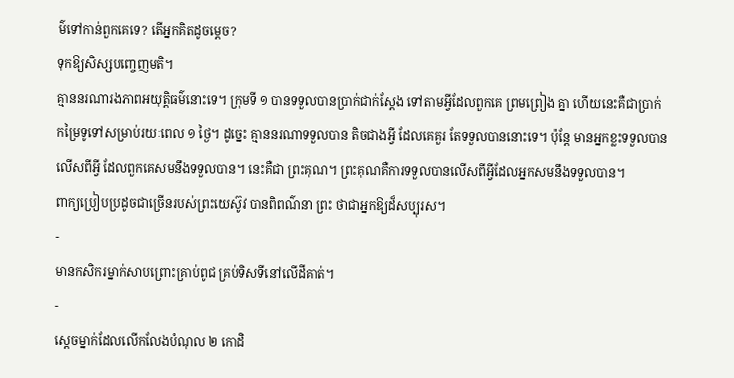ម៌ទៅកាន់ពួកគេទេ? តើអ្នកគិតដូចម្ដេច?
ទុកឱ្យសិស្សបញ្ចេញមតិ។
គ្មាននរណារងភាពអយុត្តិធម៌នោះទេ។ ក្រុមទី ១ បានទទួលបានប្រាក់ជាក់ស្ដែង ទៅតាមអ្វីដែលពួកគេ ព្រមព្រៀង គ្នា ហើយនេះគឺជាប្រាក់កម្រៃទូទៅសម្រាប់រយៈពេល ១ ថ្ងៃ។ ដូច្នេះ គ្មាននរណាទទួលបាន តិចជាងអ្វី ដែលគេគួរ តែទទួលបាននោះទេ។ ប៉ុន្តែ មានអ្នកខ្លះទទួលបានលើសពីអ្វី ដែលពួកគេសមនឹងទទួលបាន។ នេះគឺជា ព្រះគុណ។ ព្រះគុណគឺការទទួលបានលើសពីអ្វីដែលអ្នកសមនឹងទទួលបាន។
ពាក្យប្រៀបប្រដូចជាច្រើនរបស់ព្រះយេស៊ូវ បានពិពណ៌នា ព្រះ ថាជាអ្នកឱ្យដ៏សប្បុរស។
-
មានកសិករម្នាក់សាបព្រោះគ្រាប់ពូជ គ្រប់ទិសទីនៅលើដីគាត់។
-
ស្ដេចម្នាក់ដែលលើកលែងបំណុល ២ កោដិ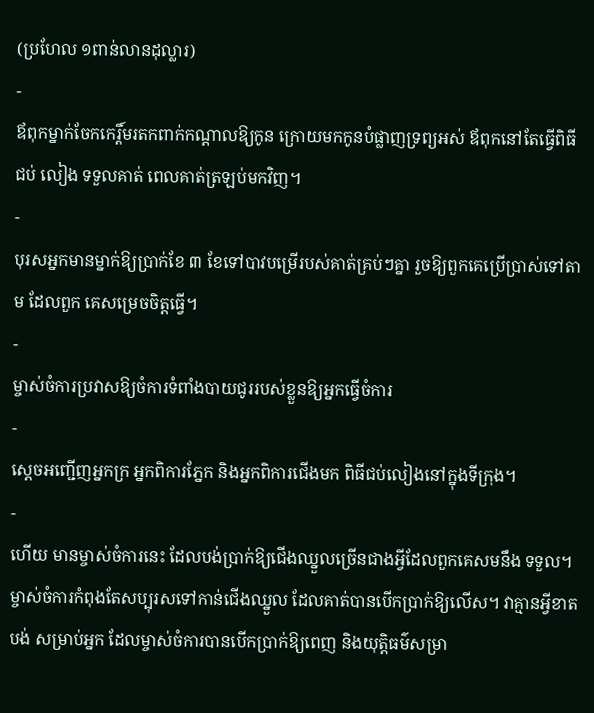(ប្រហែល ១ពាន់លានដុល្លារ)
-
ឪពុកម្នាក់ចែកកេរ្តិ៍មរតកពាក់កណ្ដាលឱ្យកូន ក្រោយមកកូនបំផ្លាញទ្រព្យអស់ ឪពុកនៅតែធ្វើពិធីជប់ លៀង ទទួលគាត់ ពេលគាត់ត្រឡប់មកវិញ។
-
បុរសអ្នកមានម្នាក់ឱ្យប្រាក់ខែ ៣ ខែទៅបាវបម្រើរបស់គាត់គ្រប់ៗគ្នា រួចឱ្យពួកគេប្រើប្រាស់ទៅតាម ដែលពួក គេសម្រេចចិត្តធ្វើ។
-
ម្ចាស់ចំការប្រវាសឱ្យចំការទំពាំងបាយជូររបស់ខ្លួនឱ្យអ្នកធ្វើចំការ
-
ស្ដេចអញ្ជើញអ្នកក្រ អ្នកពិការភ្នែក និងអ្នកពិការជើងមក ពិធីជប់លៀងនៅក្នុងទីក្រុង។
-
ហើយ មានម្ចាស់ចំការនេះ ដែលបង់ប្រាក់ឱ្យជើងឈ្នួលច្រើនជាងអ្វីដែលពួកគេសមនឹង ទទួល។
ម្ចាស់ចំការកំពុងតែសប្បុរសទៅកាន់ជើងឈ្នួល ដែលគាត់បានបើកប្រាក់ឱ្យលើស។ វាគ្មានអ្វីខាតបង់ សម្រាប់អ្នក ដែលម្ចាស់ចំការបានបើកប្រាក់ឱ្យពេញ និងយុត្តិធម៌សម្រា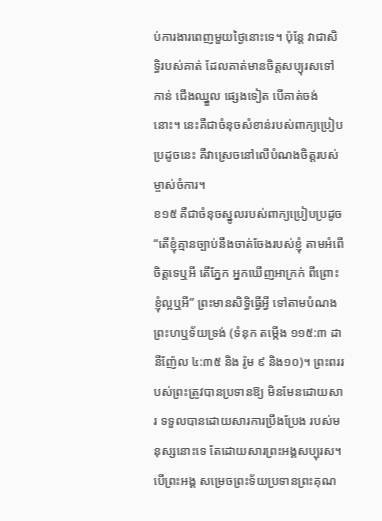ប់ការងារពេញមួយថ្ងៃនោះទេ។ ប៉ុន្តែ វាជាសិទ្ធិរបស់គាត់ ដែលគាត់មានចិត្តសប្យុរសទៅកាន់ ជើងឈ្នួល ផ្សេងទៀត បើគាត់ចង់នោះ។ នេះគឺជាចំនុចសំខាន់របស់ពាក្យប្រៀបប្រដូចនេះ គឺវាស្រេចនៅលើបំណងចិត្តរបស់ម្ចាស់ចំការ។
ខ១៥ គឺជាចំនុចស្នូលរបស់ពាក្យប្រៀបប្រដូច “តើខ្ញុំគ្មានច្បាប់នឹងចាត់ចែងរបស់ខ្ញុំ តាមអំពើចិត្តទេឬអី តើភ្នែក អ្នកឃើញអាក្រក់ ពីព្រោះខ្ញុំល្អឬអី” ព្រះមានសិទ្ធិធ្វើអ្វី ទៅតាមបំណងព្រះហឬទ័យទ្រង់ (ទំនុក តម្កើង ១១៥:៣ ដានីញ៉ែល ៤:៣៥ និង រ៉ូម ៩ និង១០)។ ព្រះពររបស់ព្រះត្រូវបានប្រទានឱ្យ មិនមែនដោយសារ ទទួលបានដោយសារការប្រឹងប្រែង របស់មនុស្សនោះទេ តែដោយសារព្រះអង្គសប្បុរស។ បើព្រះអង្គ សម្រេចព្រះទ័យប្រទានព្រះគុណ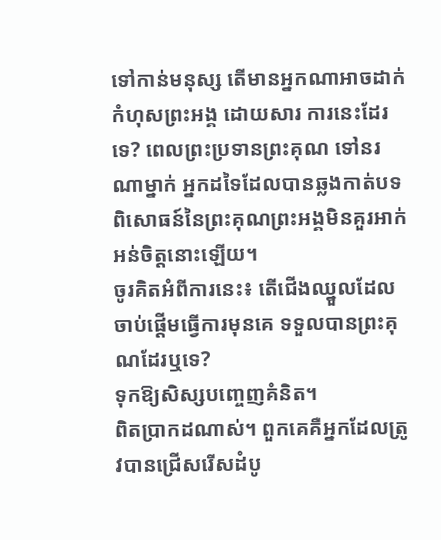ទៅកាន់មនុស្ស តើមានអ្នកណាអាចដាក់កំហុសព្រះអង្គ ដោយសារ ការនេះដែរទេ? ពេលព្រះប្រទានព្រះគុណ ទៅនរណាម្នាក់ អ្នកដទៃដែលបានឆ្លងកាត់បទពិសោធន៍នៃព្រះគុណព្រះអង្គមិនគួរអាក់អន់ចិត្តនោះឡើយ។
ចូរគិតអំពីការនេះ៖ តើជើងឈ្នួលដែលចាប់ផ្ដើមធ្វើការមុនគេ ទទួលបានព្រះគុណដែរឬទេ?
ទុកឱ្យសិស្សបញ្ចេញគំនិត។
ពិតប្រាកដណាស់។ ពួកគេគឺអ្នកដែលត្រូវបានជ្រើសរើសដំបូ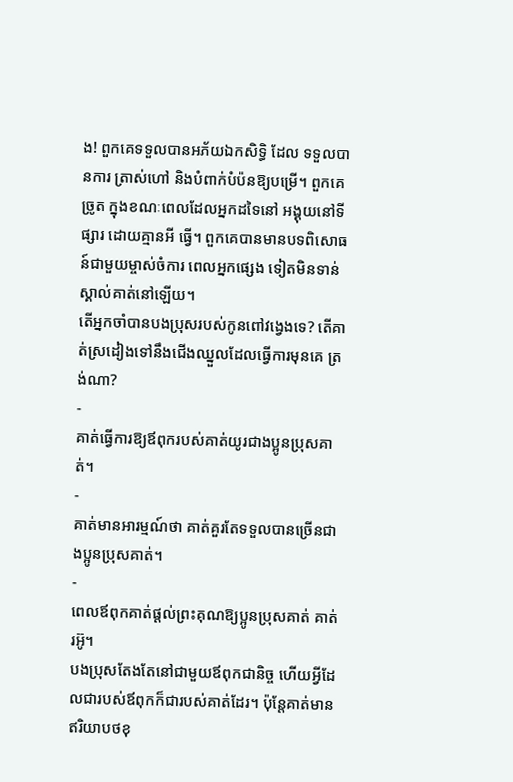ង! ពួកគេទទួលបានអភ័យឯកសិទ្ធិ ដែល ទទួលបានការ ត្រាស់ហៅ និងបំពាក់បំប៉នឱ្យបម្រើ។ ពួកគេច្រូត ក្នុងខណៈពេលដែលអ្នកដទៃនៅ អង្គុយនៅទីផ្សារ ដោយគ្មានអី ធ្វើ។ ពួកគេបានមានបទពិសោធន៍ជាមួយម្ចាស់ចំការ ពេលអ្នកផ្សេង ទៀតមិនទាន់ស្គាល់គាត់នៅឡើយ។
តើអ្នកចាំបានបងប្រុសរបស់កូនពៅវង្វេងទេ? តើគាត់ស្រដៀងទៅនឹងជើងឈ្នួលដែលធ្វើការមុនគេ ត្រង់ណា?
-
គាត់ធ្វើការឱ្យឪពុករបស់គាត់យូរជាងប្អូនប្រុសគាត់។
-
គាត់មានអារម្មណ៍ថា គាត់គួរតែទទួលបានច្រើនជាងប្អូនប្រុសគាត់។
-
ពេលឪពុកគាត់ផ្ដល់ព្រះគុណឱ្យប្អូនប្រុសគាត់ គាត់រអ៊ូ។
បងប្រុសតែងតែនៅជាមួយឪពុកជានិច្ច ហើយអ្វីដែលជារបស់ឪពុកក៏ជារបស់គាត់ដែរ។ ប៉ុន្តែគាត់មាន ឥរិយាបថខុ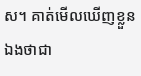ស។ គាត់មើលឃើញខ្លួនឯងថាជា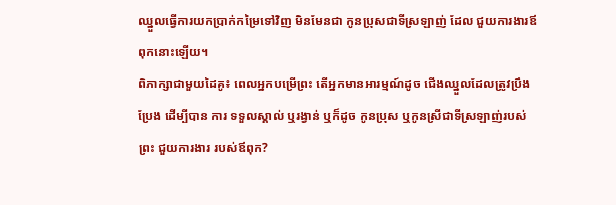ឈ្នួលធ្វើការយកប្រាក់កម្រៃទៅវិញ មិនមែនជា កូនប្រុសជាទីស្រឡាញ់ ដែល ជួយការងារឪពុកនោះឡើយ។
ពិភាក្សាជាមួយដៃគូ៖ ពេលអ្នកបម្រើព្រះ តើអ្នកមានអារម្មណ៍ដូច ជើងឈ្នួលដែលត្រូវប្រឹងប្រែង ដើម្បីបាន ការ ទទួលស្គាល់ ឬរង្វាន់ ឬក៏ដូច កូនប្រុស ឬកូនស្រីជាទីស្រឡាញ់របស់ព្រះ ជួយការងារ របស់ឪពុក?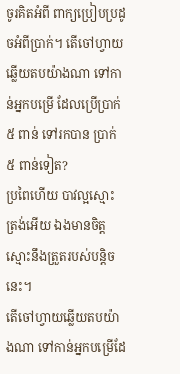ចូរគិតអំពី ពាក្យប្រៀបប្រដូចអំពីប្រាក់។ តើចៅហ្វាយឆ្លើយតបយ៉ាងណា ទៅកាន់អ្នកបម្រើ ដែលប្រើប្រាក់ ៥ ពាន់ ទៅរកបាន ប្រាក់ ៥ ពាន់ទៀត?
ប្រពៃហើយ បាវល្អស្មោះត្រង់អើយ ឯងមានចិត្តស្មោះនឹងត្រួតរបស់បន្តិចនេះ។
តើចៅហ្វាយឆ្លើយតបយ៉ាងណា ទៅកាន់អ្នកបម្រើដែ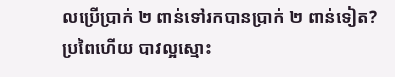លប្រើប្រាក់ ២ ពាន់ទៅរកបានប្រាក់ ២ ពាន់ទៀត?
ប្រពៃហើយ បាវល្អស្មោះ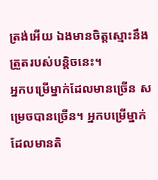ត្រង់អើយ ឯងមានចិត្តស្មោះនឹងត្រួតរបស់បន្តិចនេះ។
អ្នកបម្រើម្នាក់ដែលមានច្រើន សម្រេចបានច្រើន។ អ្នកបម្រើម្នាក់ដែលមានតិ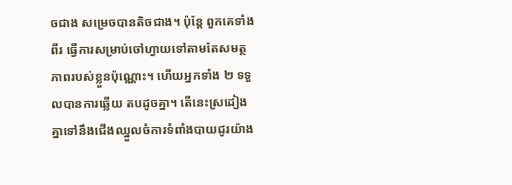ចជាង សម្រេចបានតិចជាង។ ប៉ុន្តែ ពួកគេទាំងពីរ ធ្វើការសម្រាប់ចៅហ្វាយទៅតាមតែសមត្ថភាពរបស់ខ្លួនប៉ុណ្ណោះ។ ហើយអ្នកទាំង ២ ទទួលបានការឆ្លើយ តបដូចគ្នា។ តើនេះស្រដៀងគ្នាទៅនឹងជើងឈ្នួលចំការទំពាំងបាយជូរយ៉ាង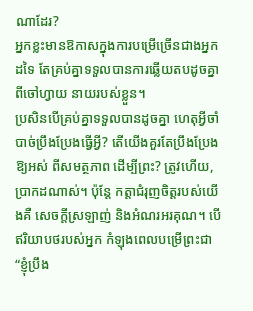ណាដែរ?
អ្នកខ្លះមានឱកាសក្នុងការបម្រើច្រើនជាងអ្នកដទៃ តែគ្រប់គ្នាទទួលបានការឆ្លើយតបដូចគ្នាពីចៅហ្វាយ នាយរបស់ខ្លួន។
ប្រសិនបើគ្រប់គ្នាទទួលបានដូចគ្នា ហេតុអ្វីចាំបាច់ប្រឹងប្រែងធ្វើអ្វី? តើយើងគួរតែប្រឹងប្រែងឱ្យអស់ ពីសមត្ថភាព ដើម្បីព្រះ? ត្រូវហើយ, ប្រាកដណាស់។ ប៉ុន្តែ កត្តាជំរុញចិត្តរបស់យើងគឺ សេចក្ដីស្រឡាញ់ និងអំណរអរគុណ។ បើ ឥរិយាបថរបស់អ្នក កំឡុងពេលបម្រើព្រះជា “ខ្ញុំប្រឹង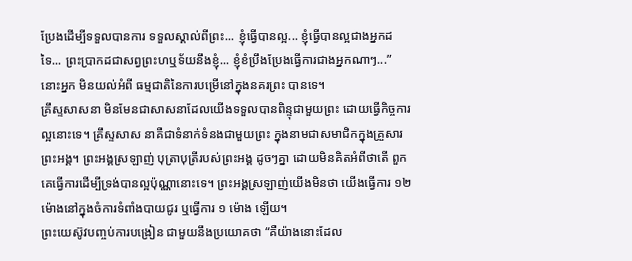ប្រែងដើម្បីទទួលបានការ ទទួលស្គាល់ពីព្រះ... ខ្ញុំធ្វើបានល្អ... ខ្ញុំធ្វើបានល្អជាងអ្នកដទៃ... ព្រះប្រាកដជាសព្វព្រះហឬទ័យនឹងខ្ញុំ... ខ្ញុំខំប្រឹងប្រែងធ្វើការជាងអ្នកណាៗ...” នោះអ្នក មិនយល់អំពី ធម្មជាតិនៃការបម្រើនៅក្នុងនគរព្រះ បានទេ។
គ្រឹស្ទសាសនា មិនមែនជាសាសនាដែលយើងទទួលបានពិន្ទុជាមួយព្រះ ដោយធើ្វកិច្ចការល្អនោះទេ។ គ្រឹស្ទសាស នាគឺជាទំនាក់ទំនងជាមួយព្រះ ក្នុងនាមជាសមាជិកក្នុងគ្រួសារព្រះអង្គ។ ព្រះអង្គស្រឡាញ់ បុត្រាបុត្រីរបស់ព្រះអង្គ ដូចៗគ្នា ដោយមិនគិតអំពីថាតើ ពួកគេធ្វើការដើម្បីទ្រង់បានល្អប៉ុណ្ណានោះទេ។ ព្រះអង្គស្រឡាញ់យើងមិនថា យើងធ្វើការ ១២ ម៉ោងនៅក្នុងចំការទំពាំងបាយជូរ ឬធ្វើការ ១ ម៉ោង ឡើយ។
ព្រះយេស៊ូវបញ្ចប់ការបង្រៀន ជាមួយនឹងប្រយោគថា “គឺយ៉ាងនោះដែល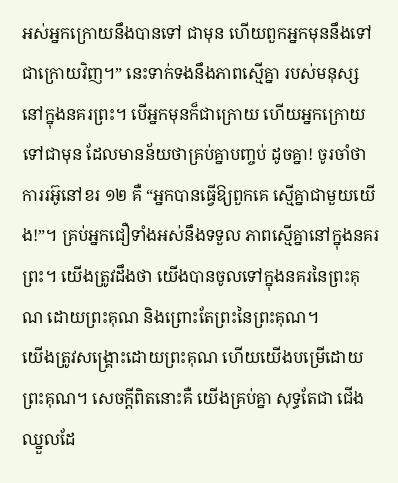អស់អ្នកក្រោយនឹងបានទៅ ជាមុន ហើយពួកអ្នកមុននឹងទៅជាក្រោយវិញ។” នេះទាក់ទងនឹងភាពស្មើគ្នា របស់មនុស្សនៅក្នុងនគរព្រះ។ បើអ្នកមុនក៏ជាក្រោយ ហើយអ្នកក្រោយ ទៅជាមុន ដែលមានន័យថាគ្រប់គ្នាបញ្ចប់ ដូចគ្នា! ចូរចាំថា ការរអ៊ូនៅខរ ១២ គឺ “អ្នកបានធ្វើឱ្យពួកគេ ស្មើគ្នាជាមួយយើង!”។ គ្រប់អ្នកជឿទាំងអស់នឹងទទួល ភាពស្មើគ្នានៅក្នុងនគរព្រះ។ យើងត្រូវដឹងថា យើងបានចូលទៅក្នុងនគរនៃព្រះគុណ ដោយព្រះគុណ និងព្រោះតែព្រះនៃព្រះគុណ។
យើងត្រូវសង្គ្រោះដោយព្រះគុណ ហើយយើងបម្រើដោយព្រះគុណ។ សេចក្ដីពិតនោះគឺ យើងគ្រប់គ្នា សុទ្ធតែជា ជើងឈ្នួលដែ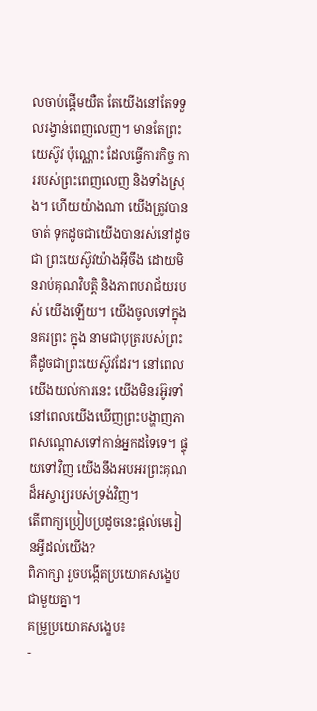លចាប់ផ្ដើមយឺត តែយើងនៅតែទទួលរង្វាន់ពេញលេញ។ មានតែព្រះយេស៊ូវ ប៉ុណ្ណោះ ដែលធ្វើការកិច្ច ការរបស់ព្រះពេញលេញ និងទាំងស្រុង។ ហើយយ៉ាងណា យើងត្រូវបានចាត់ ទុកដូចជាយើងបានរស់នៅដូចជា ព្រះយេស៊ូវយ៉ាងអ៊ីចឹង ដោយមិនរាប់គុណវិបត្តិ និងភាពបរាជ័យរបស់ យើងឡើយ។ យើងចូលទៅក្នុងនគរព្រះ ក្នុង នាមជាបុត្ររបស់ព្រះ គឺដូចជាព្រះយេស៊ូវដែរ។ នៅពេល យើងយល់ការនេះ យើងមិនរអ៊ូរទាំនៅពេលយើងឃើញព្រះបង្ហាញភាពសណ្ដោសទៅកាន់អ្នកដទៃទេ។ ផ្ទុយទៅវិញ យើងនឹងអបអរព្រះគុណដ៏អស្ចារ្យរបស់ទ្រង់វិញ។
តើពាក្យប្រៀបប្រដូចនេះផ្ដល់មេរៀនអ្វីដល់យើង?
ពិភាក្សា រួចបង្កើតប្រយោគសង្ខេបជាមួយគ្នា។
គម្រូប្រយោគសង្ខេប៖
-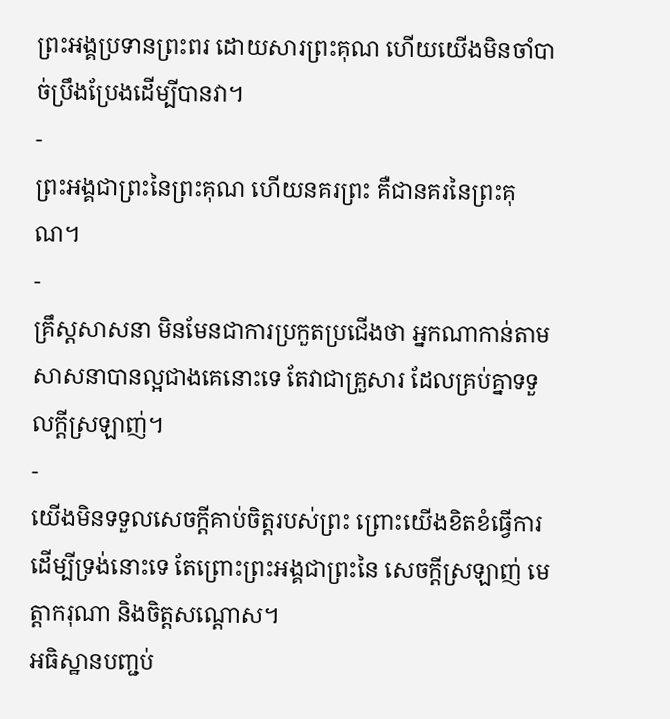ព្រះអង្គប្រទានព្រះពរ ដោយសារព្រះគុណ ហើយយើងមិនចាំបាច់ប្រឹងប្រែងដើម្បីបានវា។
-
ព្រះអង្គជាព្រះនៃព្រះគុណ ហើយនគរព្រះ គឺជានគរនៃព្រះគុណ។
-
គ្រឹស្តសាសនា មិនមែនជាការប្រកួតប្រជើងថា អ្នកណាកាន់តាមសាសនាបានល្អជាងគេនោះទេ តែវាជាគ្រួសារ ដែលគ្រប់គ្នាទទួលក្ដីស្រឡាញ់។
-
យើងមិនទទួលសេចក្ដីគាប់ចិត្តរបស់ព្រះ ព្រោះយើងខិតខំធ្វើការដើម្បីទ្រង់នោះទេ តែព្រោះព្រះអង្គជាព្រះនៃ សេចក្ដីស្រឡាញ់ មេត្តាករុណា និងចិត្តសណ្ដោស។
អធិស្ឋានបញ្ជប់